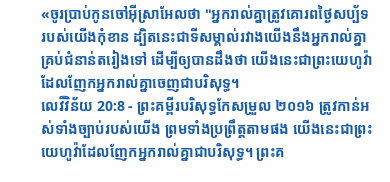«ចូរប្រាប់កូនចៅអ៊ីស្រាអែលថា "អ្នករាល់គ្នាត្រូវគោរពថ្ងៃសប្ប័ទរបស់យើងកុំខាន ដ្បិតនេះជាទីសម្គាល់រវាងយើងនឹងអ្នករាល់គ្នាគ្រប់ជំនាន់តរៀងទៅ ដើម្បីឲ្យបានដឹងថា យើងនេះជាព្រះយេហូវ៉ា ដែលញែកអ្នករាល់គ្នាចេញជាបរិសុទ្ធ។
លេវីវិន័យ 20:8 - ព្រះគម្ពីរបរិសុទ្ធកែសម្រួល ២០១៦ ត្រូវកាន់អស់ទាំងច្បាប់របស់យើង ព្រមទាំងប្រព្រឹត្តតាមផង យើងនេះជាព្រះយេហូវ៉ាដែលញែកអ្នករាល់គ្នាជាបរិសុទ្ធ។ ព្រះគ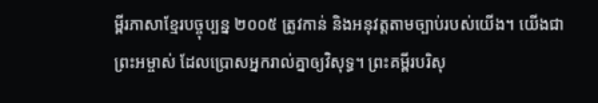ម្ពីរភាសាខ្មែរបច្ចុប្បន្ន ២០០៥ ត្រូវកាន់ និងអនុវត្តតាមច្បាប់របស់យើង។ យើងជាព្រះអម្ចាស់ ដែលប្រោសអ្នករាល់គ្នាឲ្យវិសុទ្ធ។ ព្រះគម្ពីរបរិសុ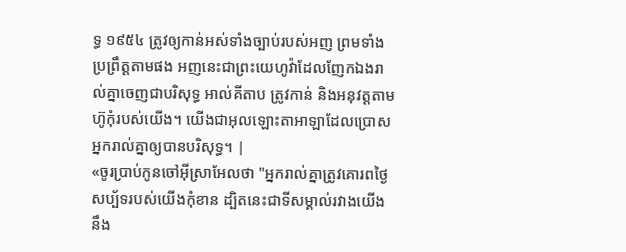ទ្ធ ១៩៥៤ ត្រូវឲ្យកាន់អស់ទាំងច្បាប់របស់អញ ព្រមទាំងប្រព្រឹត្តតាមផង អញនេះជាព្រះយេហូវ៉ាដែលញែកឯងរាល់គ្នាចេញជាបរិសុទ្ធ អាល់គីតាប ត្រូវកាន់ និងអនុវត្តតាមហ៊ូកុំរបស់យើង។ យើងជាអុលឡោះតាអាឡាដែលប្រោសអ្នករាល់គ្នាឲ្យបានបរិសុទ្ធ។ |
«ចូរប្រាប់កូនចៅអ៊ីស្រាអែលថា "អ្នករាល់គ្នាត្រូវគោរពថ្ងៃសប្ប័ទរបស់យើងកុំខាន ដ្បិតនេះជាទីសម្គាល់រវាងយើងនឹង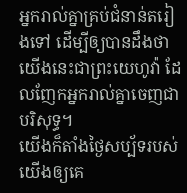អ្នករាល់គ្នាគ្រប់ជំនាន់តរៀងទៅ ដើម្បីឲ្យបានដឹងថា យើងនេះជាព្រះយេហូវ៉ា ដែលញែកអ្នករាល់គ្នាចេញជាបរិសុទ្ធ។
យើងក៏តាំងថ្ងៃសប្ប័ទរបស់យើងឲ្យគេ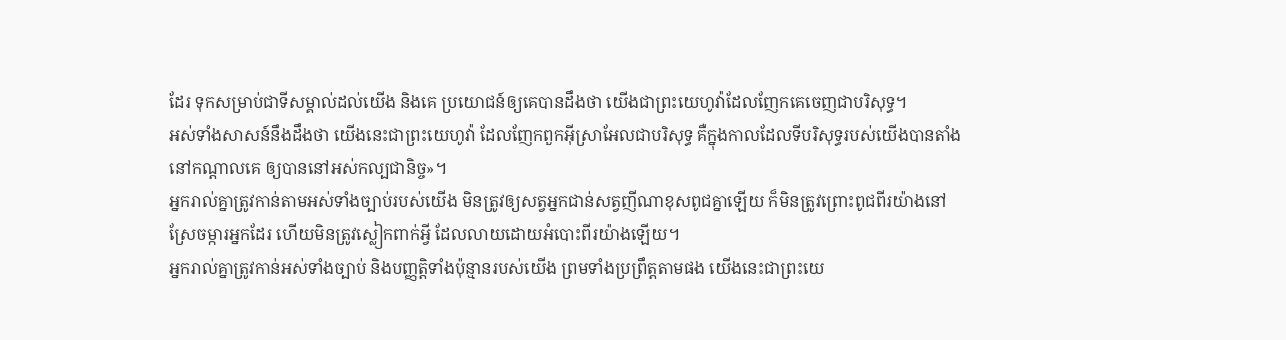ដែរ ទុកសម្រាប់ជាទីសម្គាល់ដល់យើង និងគេ ប្រយោជន៍ឲ្យគេបានដឹងថា យើងជាព្រះយេហូវ៉ាដែលញែកគេចេញជាបរិសុទ្ធ។
អស់ទាំងសាសន៍នឹងដឹងថា យើងនេះជាព្រះយេហូវ៉ា ដែលញែកពួកអ៊ីស្រាអែលជាបរិសុទ្ធ គឺក្នុងកាលដែលទីបរិសុទ្ធរបស់យើងបានតាំងនៅកណ្ដាលគេ ឲ្យបាននៅអស់កល្បជានិច្ច»។
អ្នករាល់គ្នាត្រូវកាន់តាមអស់ទាំងច្បាប់របស់យើង មិនត្រូវឲ្យសត្វអ្នកជាន់សត្វញីណាខុសពូជគ្នាឡើយ ក៏មិនត្រូវព្រោះពូជពីរយ៉ាងនៅស្រែចម្ការអ្នកដែរ ហើយមិនត្រូវស្លៀកពាក់អ្វី ដែលលាយដោយអំបោះពីរយ៉ាងឡើយ។
អ្នករាល់គ្នាត្រូវកាន់អស់ទាំងច្បាប់ និងបញ្ញត្តិទាំងប៉ុន្មានរបស់យើង ព្រមទាំងប្រព្រឹត្តតាមផង យើងនេះជាព្រះយេ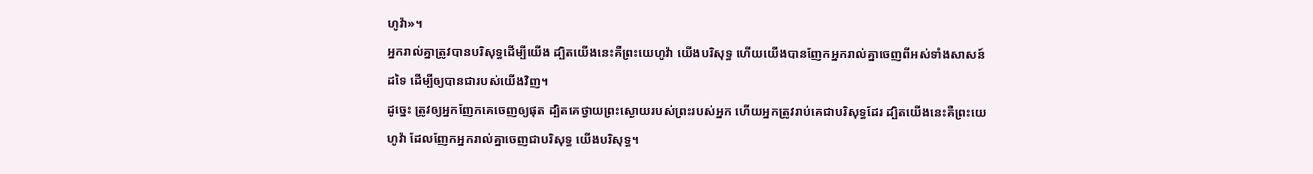ហូវ៉ា»។
អ្នករាល់គ្នាត្រូវបានបរិសុទ្ធដើម្បីយើង ដ្បិតយើងនេះគឺព្រះយេហូវ៉ា យើងបរិសុទ្ធ ហើយយើងបានញែកអ្នករាល់គ្នាចេញពីអស់ទាំងសាសន៍ដទៃ ដើម្បីឲ្យបានជារបស់យើងវិញ។
ដូច្នេះ ត្រូវឲ្យអ្នកញែកគេចេញឲ្យផុត ដ្បិតគេថ្វាយព្រះស្ងោយរបស់ព្រះរបស់អ្នក ហើយអ្នកត្រូវរាប់គេជាបរិសុទ្ធដែរ ដ្បិតយើងនេះគឺព្រះយេហូវ៉ា ដែលញែកអ្នករាល់គ្នាចេញជាបរិសុទ្ធ យើងបរិសុទ្ធ។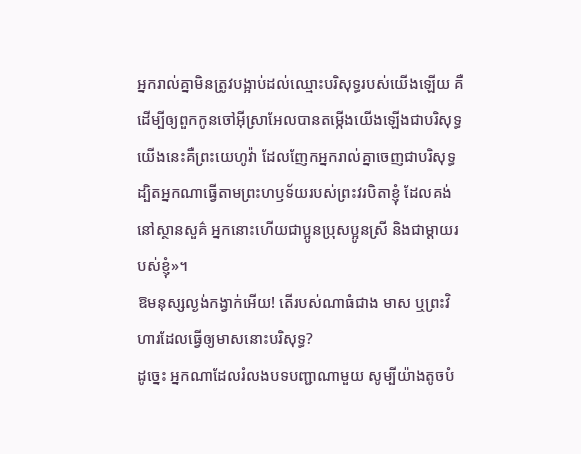អ្នករាល់គ្នាមិនត្រូវបង្អាប់ដល់ឈ្មោះបរិសុទ្ធរបស់យើងឡើយ គឺដើម្បីឲ្យពួកកូនចៅអ៊ីស្រាអែលបានតម្កើងយើងឡើងជាបរិសុទ្ធ យើងនេះគឺព្រះយេហូវ៉ា ដែលញែកអ្នករាល់គ្នាចេញជាបរិសុទ្ធ
ដ្បិតអ្នកណាធ្វើតាមព្រះហឫទ័យរបស់ព្រះវរបិតាខ្ញុំ ដែលគង់នៅស្ថានសួគ៌ អ្នកនោះហើយជាប្អូនប្រុសប្អូនស្រី និងជាម្តាយរបស់ខ្ញុំ»។
ឱមនុស្សល្ងង់កង្វាក់អើយ! តើរបស់ណាធំជាង មាស ឬព្រះវិហារដែលធ្វើឲ្យមាសនោះបរិសុទ្ធ?
ដូច្នេះ អ្នកណាដែលរំលងបទបញ្ជាណាមួយ សូម្បីយ៉ាងតូចបំ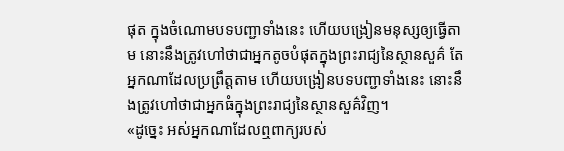ផុត ក្នុងចំណោមបទបញ្ជាទាំងនេះ ហើយបង្រៀនមនុស្សឲ្យធ្វើតាម នោះនឹងត្រូវហៅថាជាអ្នកតូចបំផុតក្នុងព្រះរាជ្យនៃស្ថានសួគ៌ តែអ្នកណាដែលប្រព្រឹត្តតាម ហើយបង្រៀនបទបញ្ជាទាំងនេះ នោះនឹងត្រូវហៅថាជាអ្នកធំក្នុងព្រះរាជ្យនៃស្ថានសួគ៌វិញ។
«ដូច្នេះ អស់អ្នកណាដែលឮពាក្យរបស់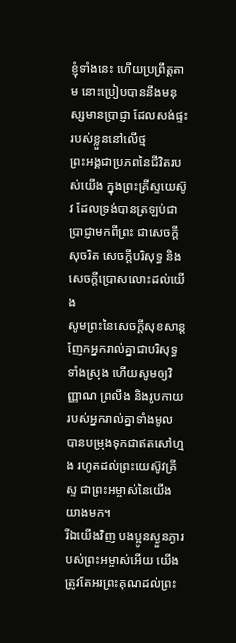ខ្ញុំទាំងនេះ ហើយប្រព្រឹត្តតាម នោះប្រៀបបាននឹងមនុស្សមានប្រាជ្ញា ដែលសង់ផ្ទះរបស់ខ្លួននៅលើថ្ម
ព្រះអង្គជាប្រភពនៃជីវិតរបស់យើង ក្នុងព្រះគ្រីស្ទយេស៊ូវ ដែលទ្រង់បានត្រឡប់ជាប្រាជ្ញាមកពីព្រះ ជាសេចក្តីសុចរិត សេចក្តីបរិសុទ្ធ និងសេចក្តីប្រោសលោះដល់យើង
សូមព្រះនៃសេចក្ដីសុខសាន្ត ញែកអ្នករាល់គ្នាជាបរិសុទ្ធទាំងស្រុង ហើយសូមឲ្យវិញ្ញាណ ព្រលឹង និងរូបកាយរបស់អ្នករាល់គ្នាទាំងមូល បានបម្រុងទុកជាឥតសៅហ្មង រហូតដល់ព្រះយេស៊ូវគ្រីស្ទ ជាព្រះអម្ចាស់នៃយើងយាងមក។
រីឯយើងវិញ បងប្អូនស្ងួនភ្ងារបស់ព្រះអម្ចាស់អើយ យើងត្រូវតែអរព្រះគុណដល់ព្រះ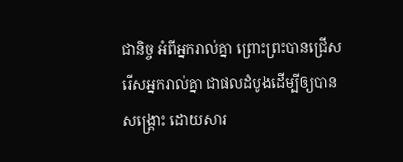ជានិច្ច អំពីអ្នករាល់គ្នា ព្រោះព្រះបានជ្រើសរើសអ្នករាល់គ្នា ជាផលដំបូងដើម្បីឲ្យបានសង្គ្រោះ ដោយសារ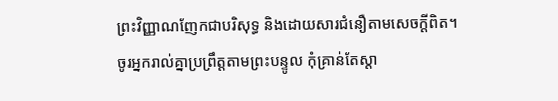ព្រះវិញ្ញាណញែកជាបរិសុទ្ធ និងដោយសារជំនឿតាមសេចក្ដីពិត។
ចូរអ្នករាល់គ្នាប្រព្រឹត្តតាមព្រះបន្ទូល កុំគ្រាន់តែស្តា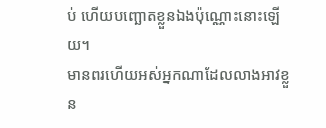ប់ ហើយបញ្ឆោតខ្លួនឯងប៉ុណ្ណោះនោះឡើយ។
មានពរហើយអស់អ្នកណាដែលលាងអាវខ្លួន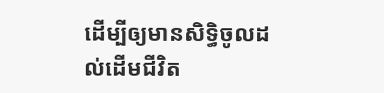ដើម្បីឲ្យមានសិទ្ធិចូលដល់ដើមជីវិត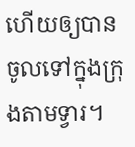ហើយឲ្យបានចូលទៅក្នុងក្រុងតាមទ្វារ។